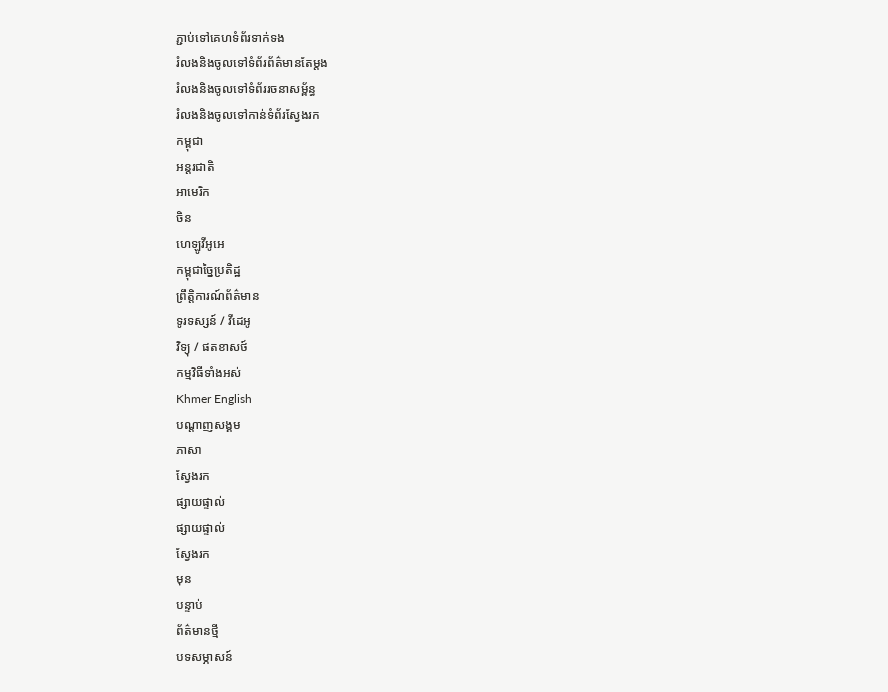ភ្ជាប់ទៅគេហទំព័រទាក់ទង
រំលងនិងចូលទៅទំព័រព័ត៌មានតែម្តង
រំលងនិងចូលទៅទំព័ររចនាសម្ព័ន្ធ
រំលងនិងចូលទៅកាន់ទំព័រស្វែងរក
កម្ពុជា
អន្តរជាតិ
អាមេរិក
ចិន
ហេឡូវីអូអេ
កម្ពុជាច្នៃប្រតិដ្ឋ
ព្រឹត្តិការណ៍ព័ត៌មាន
ទូរទស្សន៍ / វីដេអូ
វិទ្យុ / ផតខាសថ៍
កម្មវិធីទាំងអស់
Khmer English
បណ្តាញសង្គម
ភាសា
ស្វែងរក
ផ្សាយផ្ទាល់
ផ្សាយផ្ទាល់
ស្វែងរក
មុន
បន្ទាប់
ព័ត៌មានថ្មី
បទសម្ភាសន៍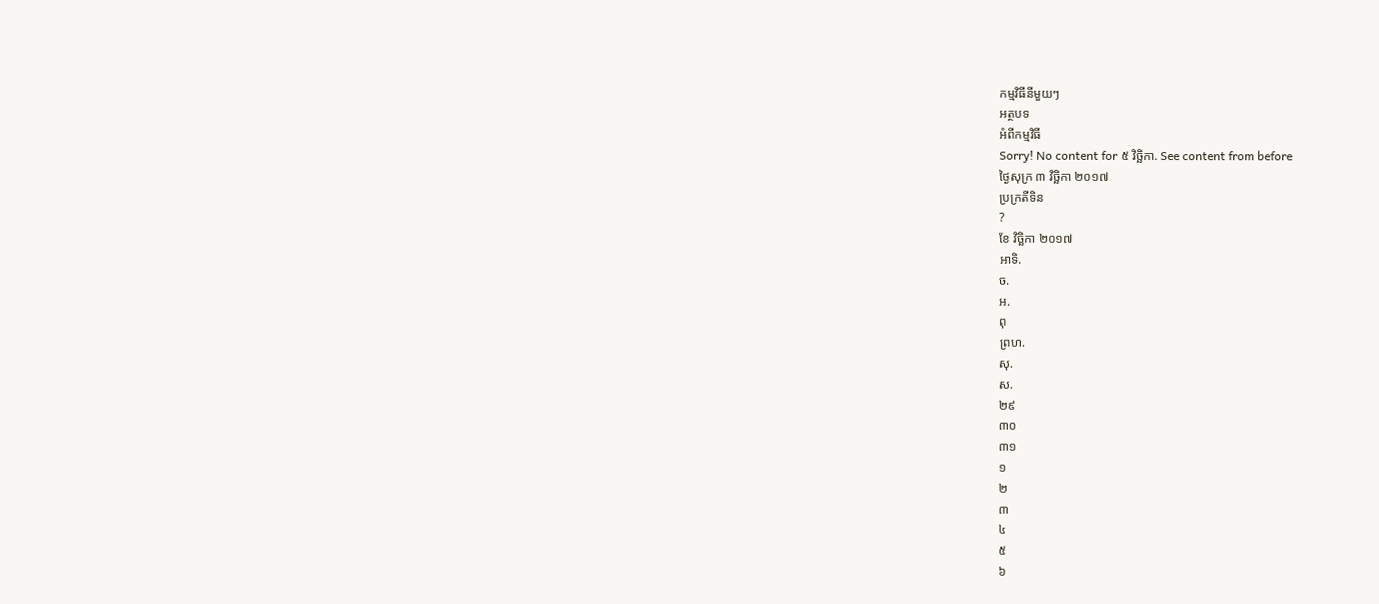កម្មវិធីនីមួយៗ
អត្ថបទ
អំពីកម្មវិធី
Sorry! No content for ៥ វិច្ឆិកា. See content from before
ថ្ងៃសុក្រ ៣ វិច្ឆិកា ២០១៧
ប្រក្រតីទិន
?
ខែ វិច្ឆិកា ២០១៧
អាទិ.
ច.
អ.
ពុ
ព្រហ.
សុ.
ស.
២៩
៣០
៣១
១
២
៣
៤
៥
៦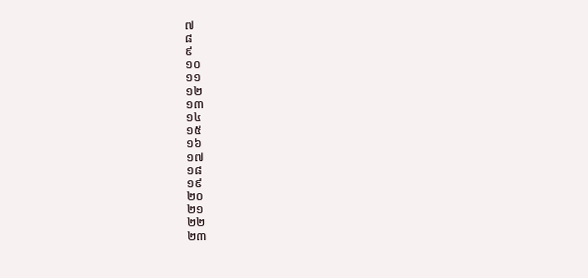៧
៨
៩
១០
១១
១២
១៣
១៤
១៥
១៦
១៧
១៨
១៩
២០
២១
២២
២៣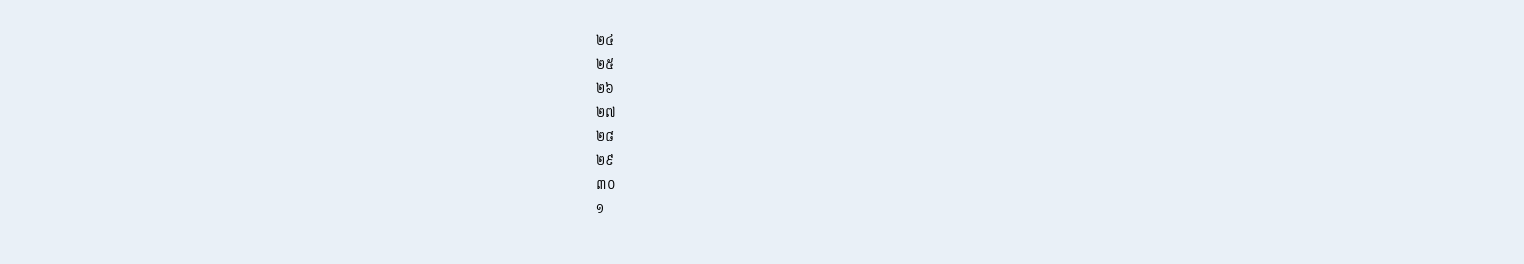២៤
២៥
២៦
២៧
២៨
២៩
៣០
១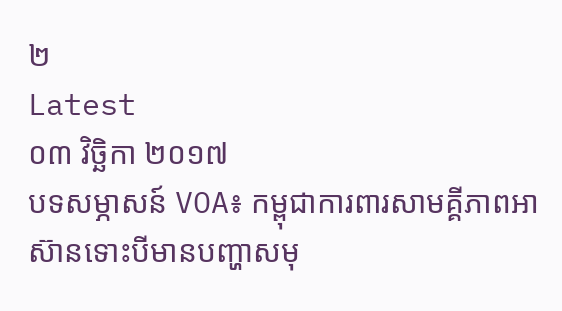២
Latest
០៣ វិច្ឆិកា ២០១៧
បទសម្ភាសន៍ VOA៖ កម្ពុជាការពារសាមគ្គីភាពអាស៊ានទោះបីមានបញ្ហាសមុ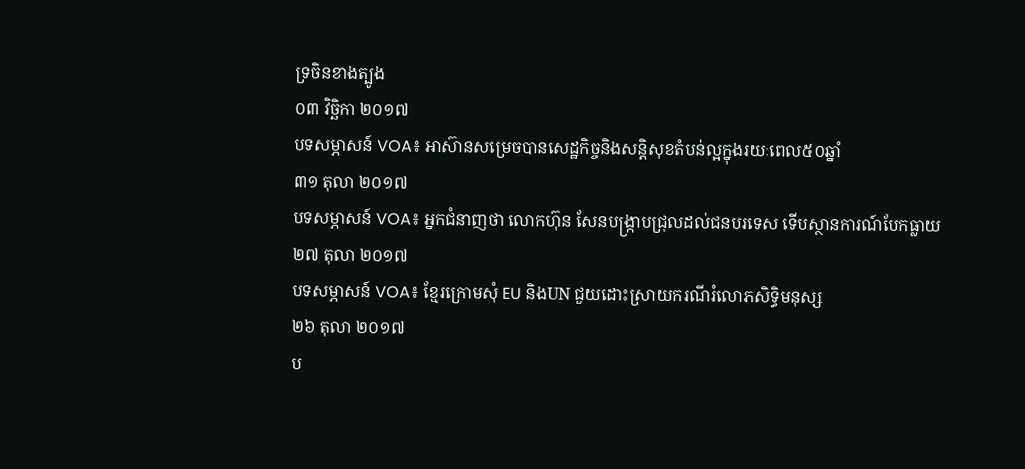ទ្រចិនខាងត្បូង
០៣ វិច្ឆិកា ២០១៧
បទសម្ភាសន៍ VOA៖ អាស៊ានសម្រេចបានសេដ្ឋកិច្ចនិងសន្តិសុខតំបន់ល្អក្នុងរយៈពេល៥០ឆ្នាំ
៣១ តុលា ២០១៧
បទសម្ភាសន៍ VOA៖ អ្នកជំនាញថា លោកហ៊ុន សែនបង្ក្រាបជ្រុលដល់ជនបរទេស ទើបស្ថានការណ៍បែកធ្លាយ
២៧ តុលា ២០១៧
បទសម្ភាសន៍ VOA៖ ខ្មែរក្រោមសុំ EU និងUN ជួយដោះស្រាយករណីរំលោភសិទ្ធិមនុស្ស
២៦ តុលា ២០១៧
ប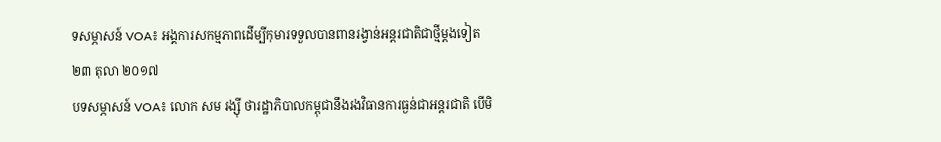ទសម្ភាសន៍ VOA៖ អង្គការសកម្មភាពដើម្បីកុមារទទួលបានពានរង្វាន់អន្តរជាតិជាថ្មីម្ដងទៀត
២៣ តុលា ២០១៧
បទសម្ភាសន៍ VOA៖ លោក សម រង្ស៊ី ថារដ្ឋាភិបាលកម្ពុជានឹងរងវិធានការធ្ងន់ជាអន្តរជាតិ បើមិ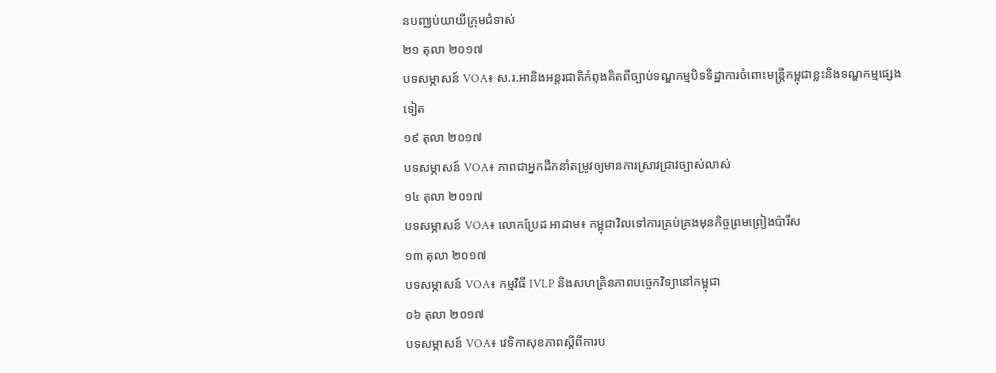នបញ្ឈប់យាយីក្រុមជំទាស់
២១ តុលា ២០១៧
បទសម្ភាសន៍ VOA៖ ស.រ.អានិងអន្តរជាតិកំពុងគិតពីច្បាប់ទណ្ឌកម្មបិទទិដ្ឋាការចំពោះមន្ត្រីកម្ពុជាខ្លះនិងទណ្ឌកម្មផ្សេងទៀត
១៩ តុលា ២០១៧
បទសម្ភាសន៍ VOA៖ ភាពជាអ្នកដឹកនាំតម្រូវឲ្យមានការស្រាវជ្រាវច្បាស់លាស់
១៤ តុលា ២០១៧
បទសម្ភាសន៍ VOA៖ លោកប្រែដ អាដាម៖ កម្ពុជាវិលទៅការគ្រប់គ្រងមុនកិច្ចព្រមព្រៀងប៉ារីស
១៣ តុលា ២០១៧
បទសម្ភាសន៍ VOA៖ កម្មវិធី IVLP និងសហគ្រិនភាពបច្ចេកវិទ្យានៅកម្ពុជា
០៦ តុលា ២០១៧
បទសម្ភាសន៍ VOA៖ វេទិកាសុខភាពស្តីពីការប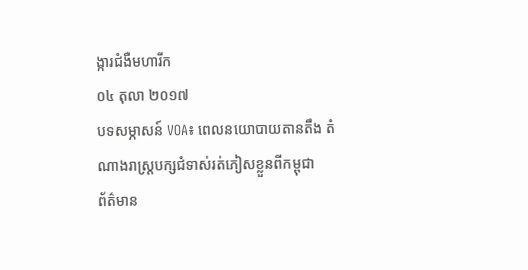ង្ការជំងឺមហារីក
០៤ តុលា ២០១៧
បទសម្ភាសន៍ VOA៖ ពេលនយោបាយតានតឹង តំណាងរាស្ត្របក្សជំទាស់រត់ភៀសខ្លួនពីកម្ពុជា
ព័ត៌មាន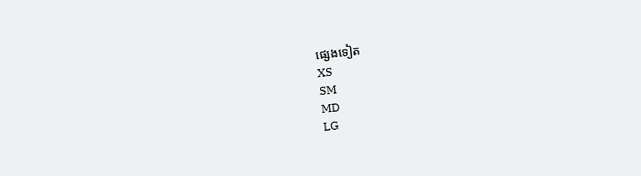ផ្សេងទៀត
XS
SM
MD
LG